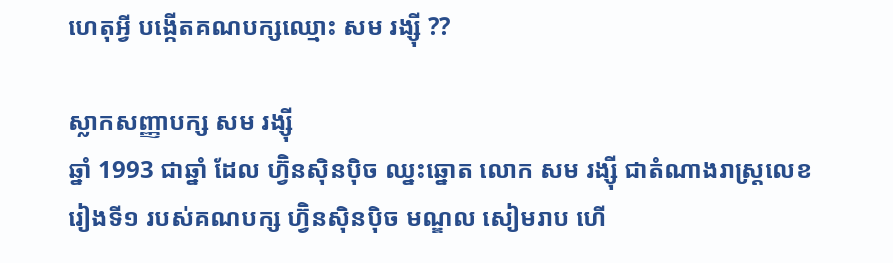ហេតុអ្វី បង្កើតគណបក្សឈ្មោះ សម រង្ស៊ី ??

ស្លាកសញ្ញាបក្ស សម រង្ស៊ី
ឆ្នាំ 1993 ជាឆ្នាំ ដែល ហ្វ៊ិនស៊ិនប៉ិច ឈ្នះឆ្នោត លោក សម រង្ស៊ី ជាតំណាងរាស្រ្ដលេខរៀងទី១ របស់គណបក្ស ហ្វ៊ិនស៊ិនប៉ិច មណ្ឌល សៀមរាប ហើ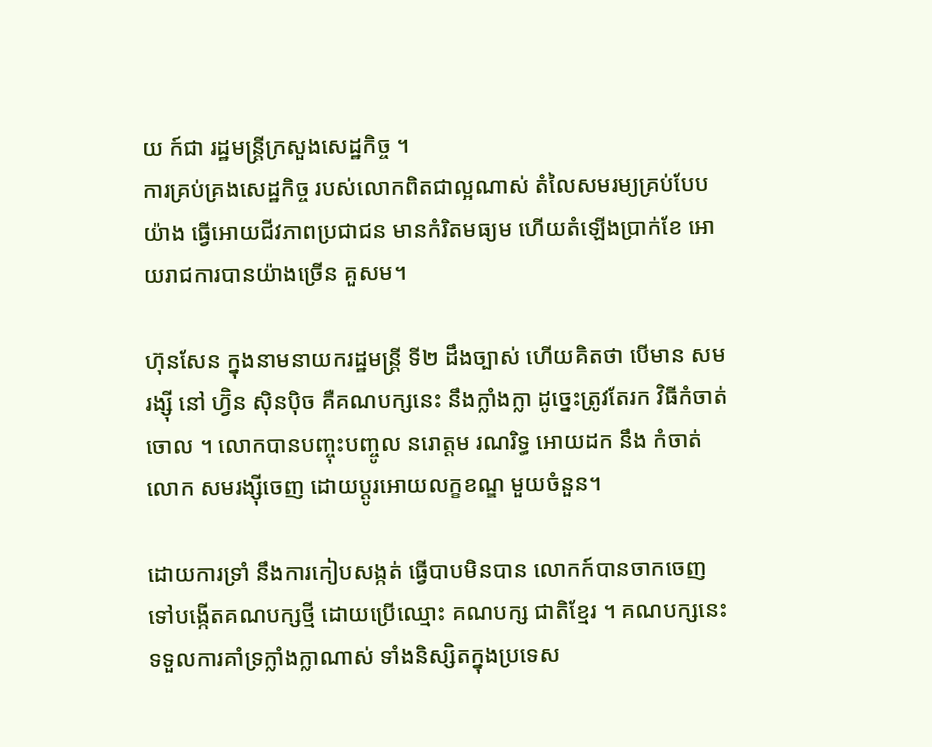យ ក៍ជា រដ្ឋមន្រ្ដីក្រសួងសេដ្ឋកិច្ច ។
ការគ្រប់គ្រងសេដ្ឋកិច្ច របស់លោកពិតជាល្អណាស់ តំលៃសមរម្យគ្រប់បែបយ៉ាង ធ្វើអោយជីវភាពប្រជាជន មានកំរិតមធ្យម ហើយតំឡើងប្រាក់ខែ អោយរាជការបានយ៉ាងច្រើន គួសម។

ហ៊ុនសែន ក្នុងនាមនាយករដ្ឋមន្រ្ដី ទី២ ដឹងច្បាស់ ហើយគិតថា បើមាន សម រង្ស៊ី នៅ ហ្វ៊ិន ស៊ិនប៉ិច គឺគណបក្សនេះ នឹងក្លាំងក្លា ដូច្នេះត្រូវតែរក វិធីកំចាត់ចោល ។ លោកបានបញ្ចុះបញ្ចូល នរោត្តម រណរិទ្ធ អោយដក នឹង កំចាត់ លោក សមរង្ស៊ីចេញ ដោយប្ដូរអោយលក្ខខណ្ឌ មួយចំនួន។

ដោយការទ្រាំ នឹងការកៀបសង្កត់ ធ្វើបាបមិនបាន លោកក៍បានចាកចេញ ទៅបង្កើតគណបក្សថ្មី ដោយប្រើឈ្មោះ គណបក្ស ជាតិខ្មែរ ។ គណបក្សនេះ ទទួលការគាំទ្រក្លាំងក្លាណាស់ ទាំងនិស្សិតក្នុងប្រទេស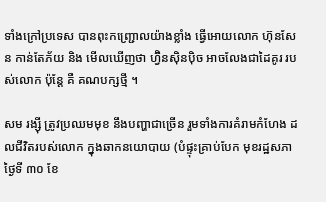ទាំងក្រៅប្រទេស បានពុះកញ្ជ្រោលយ៉ាងខ្លាំង ធ្វើអោយលោក ហ៊ុនសែន កាន់តែភ័យ និង មើលឃើញថា ហ្វ៊ិនស៊ិនប៉ិច អាចលែងជាដៃគូរ របស់លោក ប៉ុន្ដែ គឺ គណបក្សថ្មី ។

សម រង្ស៊ី ត្រូវប្រឈមមុខ នឹងបញ្ហាជាច្រើន រួមទាំងការគំរាមកំហែង ដលជីវិតរបស់លោក ក្នុងឆាកនយោបាយ (បំផ្ទុះគ្រាប់បែក មុខរដ្ឋសភា
ថ្ងៃទី ៣០ ខែ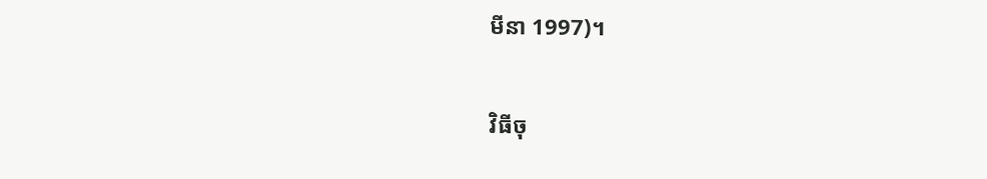មីនា 1997)។

វិធីចុ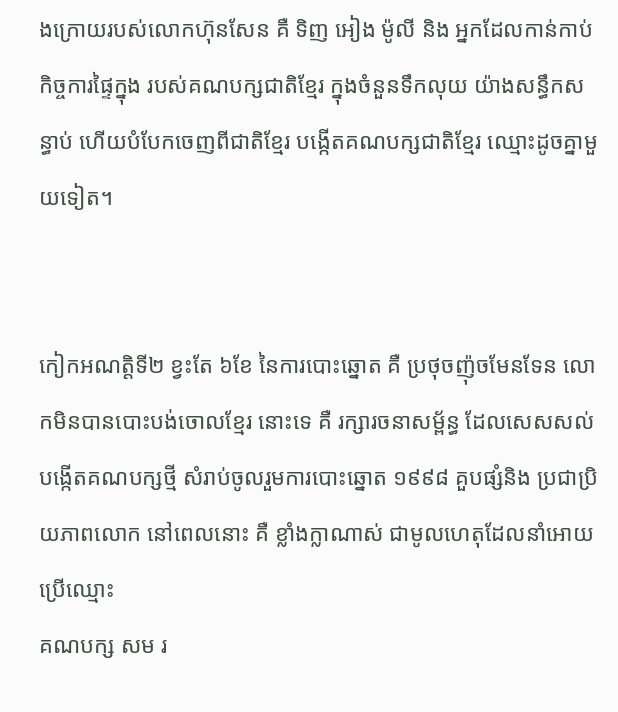ងក្រោយរបស់លោកហ៊ុនសែន គឺ ទិញ អៀង ម៉ូលី និង អ្នកដែលកាន់កាប់កិច្ចការផ្ទៃក្នុង របស់គណបក្សជាតិខ្មែរ ក្នុងចំនួនទឹកលុយ យ៉ាងសន្ធឹកសន្ធាប់ ហើយបំបែកចេញពីជាតិខ្មែរ បង្កើតគណបក្សជាតិខ្មែរ ឈ្មោះដូចគ្នាមួយទៀត។


កៀកអណត្តិទី២ ខ្វះតែ ៦ខែ នៃការបោះឆ្នោត គឺ ប្រថុចញ៉ុចមែនទែន លោកមិនបានបោះបង់ចោលខ្មែរ នោះទេ គឺ រក្សារចនាសម្ព័ន្ធ ដែលសេសសល់ បង្កើតគណបក្សថ្មី សំរាប់ចូលរួមការបោះឆ្នោត ១៩៩៨ គួបផ្សំនិង ប្រជាប្រិយភាពលោក នៅពេលនោះ គឺ ខ្លាំងក្លាណាស់ ជាមូលហេតុដែលនាំអោយប្រើឈ្មោះ
គណបក្ស សម រ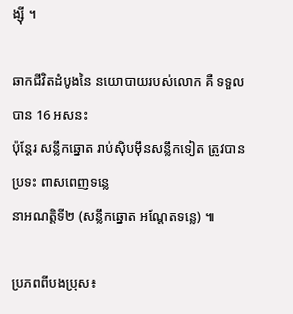ង្ស៊ី ។

ឆាកជីវិតដំបូងនៃ នយោបាយរបស់លោក គឺ ទទួលបាន 16 អសនះ
ប៉ុន្ដែរ សន្លឹកឆ្នោត រាប់ស៊ិបម៉ឹនសន្លឹកទៀត ត្រូវបានប្រទះ ពាសពេញទន្លេ
នាអណត្តិទី២ (សន្លឹកឆ្នោត អណ្ដែតទន្លេ) ៕

ប្រភពពីបងប្រុស៖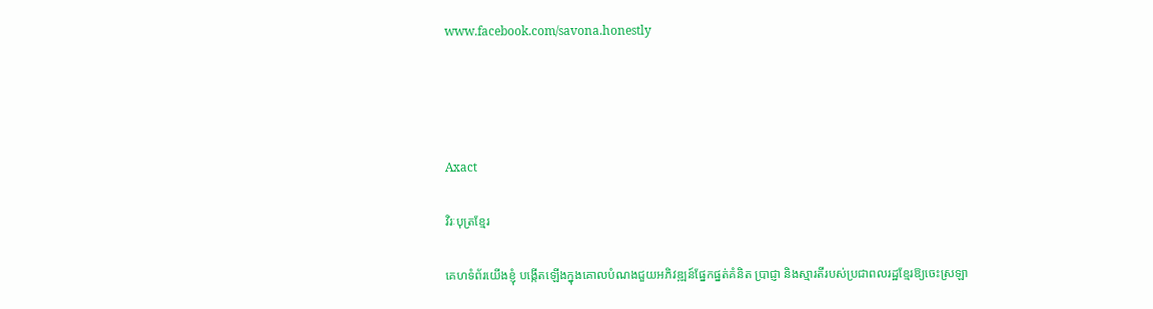www.facebook.com/savona.honestly




Axact

វិរៈបុត្រខ្មែរ

គេហទំព័រយើងខ្ញុំ បង្កើតឡើងក្នុងគោលបំណងជួយអភិវឌ្ឍន៍ផ្នែកផ្នត់គំនិត ប្រាជ្ញា និងស្មារតីរបស់ប្រជាពលរដ្ឋខ្មែរឱ្យចេះស្រឡា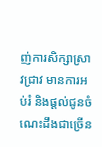ញ់ការសិក្សាស្រាវជ្រាវ មានការអប់រំ និងផ្តល់ជូនចំណេះដឹងជាច្រើន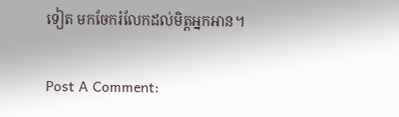ទៀត មកចែករំលែកដល់មិត្តអ្នកអាន។

Post A Comment: